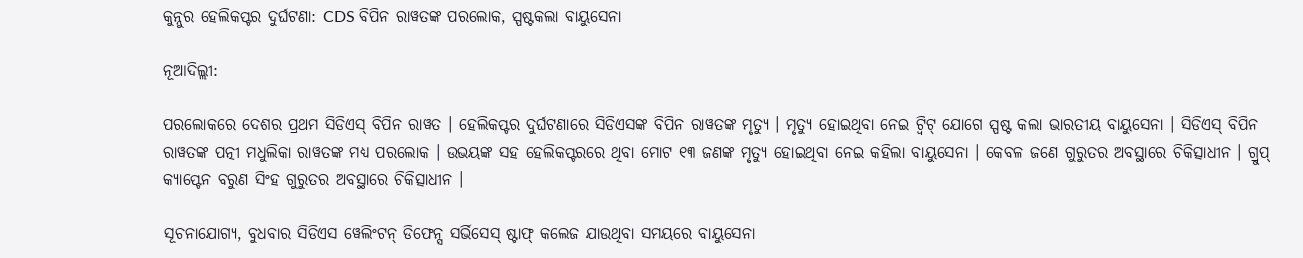କୁନ୍ନୁର ହେଲିକପ୍ଟର ଦୁର୍ଘଟଣା: CDS ବିପିନ ରାୱତଙ୍କ ପରଲୋକ, ସ୍ପଷ୍ଟକଲା ବାୟୁସେନା

ନୂଆଦିଲ୍ଲୀ:

ପରଲୋକରେ ଦେଶର ପ୍ରଥମ ସିଡିଏସ୍ ବିପିନ ରାୱତ । ହେଲିକପ୍ଟର ଦୁର୍ଘଟଣାରେ ସିଡିଏସଙ୍କ ବିପିନ ରାୱତଙ୍କ ମୃତ୍ୟୁ । ମୃତ୍ୟୁ ହୋଇଥିବା ନେଇ ଟ୍ୱିଟ୍ ଯୋଗେ ସ୍ପଷ୍ଟ କଲା ଭାରତୀୟ ବାୟୁସେନା । ସିଡିଏସ୍ ବିପିନ ରାୱତଙ୍କ ପତ୍ନୀ ମଧୁଲିକା ରାୱତଙ୍କ ମଧ୍ୟ ପରଲୋକ । ଉଭୟଙ୍କ ସହ ହେଲିକପ୍ଟରରେ ଥିବା ମୋଟ ୧୩ ଜଣଙ୍କ ମୃତ୍ୟୁ ହୋଇଥିବା ନେଇ କହିଲା ବାୟୁସେନା । କେବଳ ଜଣେ ଗୁରୁତର ଅବସ୍ଥାରେ ଚିକିତ୍ସାଧୀନ । ଗ୍ରୁପ୍ କ୍ୟାପ୍ଟେନ ବରୁଣ ସିଂହ ଗୁରୁତର ଅବସ୍ଥାରେ ଚିକିତ୍ସାଧୀନ ।

ସୂଚନାଯୋଗ୍ୟ, ବୁଧବାର ସିଡିଏସ ୱେଲିଂଟନ୍ ଡିଫେନ୍ସ ସର୍ଭିସେସ୍ ଷ୍ଟାଫ୍ କଲେଜ ଯାଉଥିବା ସମୟରେ ବାୟୁସେନା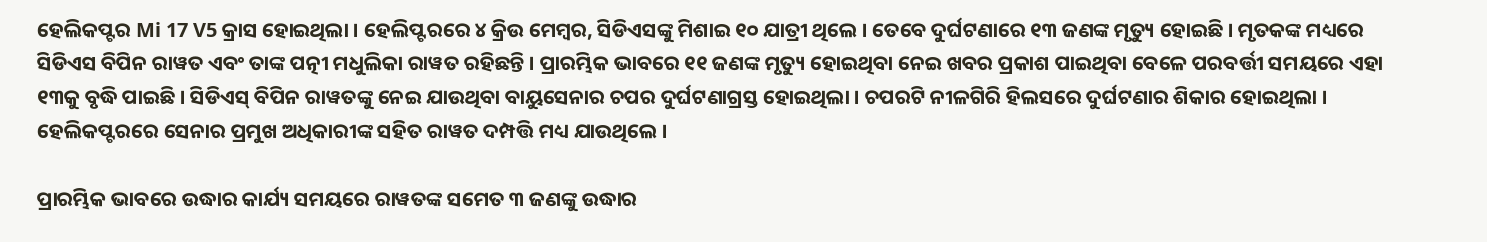ହେଲିକପ୍ଟର Mi 17 V5 କ୍ରାସ ହୋଇଥିଲା । ହେଲିପ୍ଟରରେ ୪ କ୍ରିଉ ମେମ୍ବର, ସିଡିଏସଙ୍କୁ ମିଶାଇ ୧୦ ଯାତ୍ରୀ ଥିଲେ । ତେବେ ଦୁର୍ଘଟଣାରେ ୧୩ ଜଣଙ୍କ ମୃତ୍ୟୁ ହୋଇଛି । ମୃତକଙ୍କ ମଧ୍ୟରେ ସିଡିଏସ ବିପିନ ରାୱତ ଏବଂ ତାଙ୍କ ପତ୍ନୀ ମଧୁଲିକା ରାୱତ ରହିଛନ୍ତି । ପ୍ରାରମ୍ଭିକ ଭାବରେ ୧୧ ଜଣଙ୍କ ମୃତ୍ୟୁ ହୋଇଥିବା ନେଇ ଖବର ପ୍ରକାଶ ପାଇଥିବା ବେଳେ ପରବର୍ତ୍ତୀ ସମୟରେ ଏହା ୧୩କୁ ବୃଦ୍ଧି ପାଇଛି । ସିଡିଏସ୍ ବିପିନ ରାୱତଙ୍କୁ ନେଇ ଯାଉଥିବା ବାୟୁସେନାର ଚପର ଦୁର୍ଘଟଣାଗ୍ରସ୍ତ ହୋଇଥିଲା । ଚପରଟି ନୀଳଗିରି ହିଲସରେ ଦୁର୍ଘଟଣାର ଶିକାର ହୋଇଥିଲା । ହେଲିକପ୍ଟରରେ ସେନାର ପ୍ରମୁଖ ଅଧିକାରୀଙ୍କ ସହିତ ରାୱତ ଦମ୍ପତ୍ତି ମଧ୍ୟ ଯାଉଥିଲେ ।

ପ୍ରାରମ୍ଭିକ ଭାବରେ ଉଦ୍ଧାର କାର୍ଯ୍ୟ ସମୟରେ ରାୱତଙ୍କ ସମେତ ୩ ଜଣଙ୍କୁ ଉଦ୍ଧାର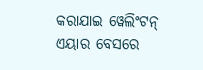କରାଯାଇ ୱେଲିଂଟନ୍ ଏୟାର ବେସରେ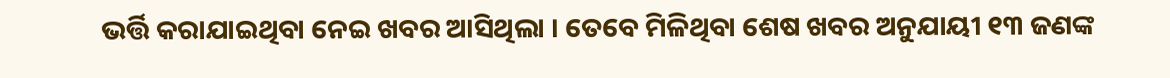ଭର୍ତ୍ତି କରାଯାଇଥିବା ନେଇ ଖବର ଆସିଥିଲା । ତେବେ ମିଳିଥିବା ଶେଷ ଖବର ଅନୁଯାୟୀ ୧୩ ଜଣଙ୍କ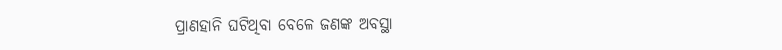ପ୍ରାଣହାନି ଘଟିଥିବା ବେଳେ ଜଣଙ୍କ ଅବସ୍ଥା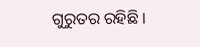ଗୁରୁତର ରହିଛି ।